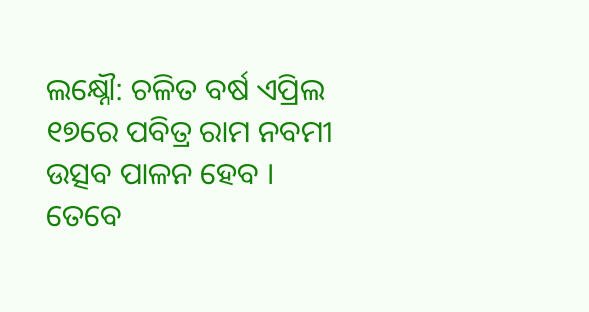ଲକ୍ଷ୍ନୌ: ଚଳିତ ବର୍ଷ ଏପ୍ରିଲ ୧୭ରେ ପବିତ୍ର ରାମ ନବମୀ ଉତ୍ସବ ପାଳନ ହେବ । ତେବେ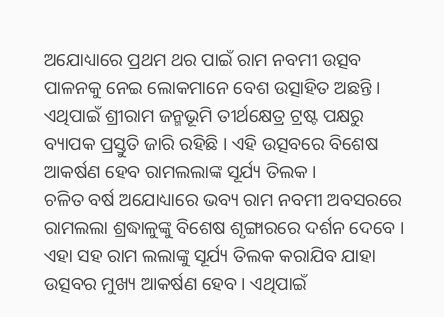ଅଯୋଧ୍ୟାରେ ପ୍ରଥମ ଥର ପାଇଁ ରାମ ନବମୀ ଉତ୍ସବ ପାଳନକୁ ନେଇ ଲୋକମାନେ ବେଶ ଉତ୍ସାହିତ ଅଛନ୍ତି । ଏଥିପାଇଁ ଶ୍ରୀରାମ ଜନ୍ମଭୂମି ତୀର୍ଥକ୍ଷେତ୍ର ଟ୍ରଷ୍ଟ ପକ୍ଷରୁ ବ୍ୟାପକ ପ୍ରସ୍ତୁତି ଜାରି ରହିଛି । ଏହି ଉତ୍ସବରେ ବିଶେଷ ଆକର୍ଷଣ ହେବ ରାମଲଲାଙ୍କ ସୂର୍ଯ୍ୟ ତିଲକ ।
ଚଳିତ ବର୍ଷ ଅଯୋଧ୍ୟାରେ ଭବ୍ୟ ରାମ ନବମୀ ଅବସରରେ ରାମଲଲା ଶ୍ରଦ୍ଧାଳୁଙ୍କୁ ବିଶେଷ ଶୃଙ୍ଗାରରେ ଦର୍ଶନ ଦେବେ । ଏହା ସହ ରାମ ଲଲାଙ୍କୁ ସୂର୍ଯ୍ୟ ତିଲକ କରାଯିବ ଯାହା ଉତ୍ସବର ମୁଖ୍ୟ ଆକର୍ଷଣ ହେବ । ଏଥିପାଇଁ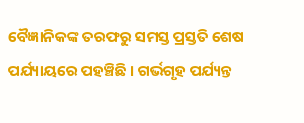ବୈଜ୍ଞାନିକଙ୍କ ତରଫରୁ ସମସ୍ତ ପ୍ରସ୍ତତି ଶେଷ ପର୍ଯ୍ୟାୟରେ ପହଞ୍ଚିଛି । ଗର୍ଭଗୃହ ପର୍ଯ୍ୟନ୍ତ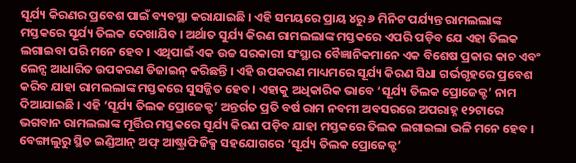ସୂର୍ଯ୍ୟ କିରଣର ପ୍ରବେଶ ପାଇଁ ବ୍ୟବସ୍ଥା କରାଯାଇଛି । ଏହି ସମୟରେ ପ୍ରାୟ ୪ରୁ ୬ ମିନିଟ ପର୍ଯ୍ୟନ୍ତ ରାମଲଲାଙ୍କ ମସ୍ତକରେ ସୂର୍ଯ୍ୟ ତିଲକ ଦେଖାଯିବ । ଅର୍ଥାତ ସୁର୍ଯ୍ୟ କିରଣ ରାମଲଲାଙ୍କ ମସ୍ତକରେ ଏପରି ପଡ଼ିବ ଯେ ଏହା ତିଲକ ଲଗାଇବା ପରି ମନେ ହେବ । ଏଥିପାଇଁ ଏକ ଉଚ୍ଚ ସରକାରୀ ସଂସ୍ଥାର ବୈଜ୍ଞାନିକମାନେ ଏକ ବିଶେଷ ପ୍ରକାର କାଚ ଏବଂ ଲେନ୍ସ ଆଧାରିତ ଉପକରଣ ଡିଜାଇନ୍ କରିଛନ୍ତି । ଏହି ଉପକରଣ ମାଧ୍ୟମରେ ସୂର୍ଯ୍ୟ କିରଣ ସିଧା ଗର୍ଭଗୃହରେ ପ୍ରବେଶ କରିବ ଯାହା ରାମଲଲାଙ୍କ ମସ୍ତକରେ ସୁସଜ୍ଜିତ ହେବ । ଏହାକୁ ଅଧିକାରିକ ଭାବେ ‘ସୂର୍ଯ୍ୟ ତିଲକ ପ୍ରୋଜେକ୍ଟ’ ନାମ ଦିଆଯାଇଛି । ଏହି ‘ସୂର୍ଯ୍ୟ ତିଲକ ପ୍ରୋଜେକ୍ଟ’ ଅନ୍ତର୍ଗତ ପ୍ରତି ବର୍ଷ ରାମ ନବମୀ ଅବସରରେ ଅପରାହ୍ନ ୧୨ଟାରେ ଭଗବାନ ରାମଲଲାଙ୍କ ମୂର୍ତ୍ତିର ମସ୍ତକରେ ସୂର୍ଯ୍ୟ କିରଣ ପଡ଼ିବ ଯାହା ମସ୍ତକରେ ତିଲକ ଲଗାଇଲା ଭଳି ମନେ ହେବ । ବେଙ୍ଗାଲୁରୁ ସ୍ଥିତ ଇଣ୍ଡିଆନ୍ ଅଫ୍ ଆଷ୍ଟ୍ରାଫିଜିକ୍ସ ସହଯୋଗରେ ‘ସୂର୍ଯ୍ୟ ତିଲକ ପ୍ରୋଜେକ୍ଟ’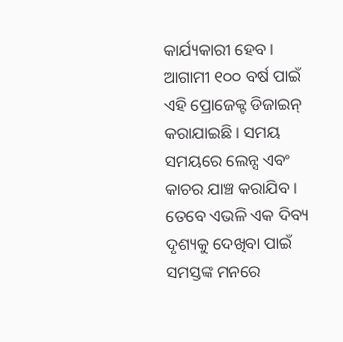କାର୍ଯ୍ୟକାରୀ ହେବ । ଆଗାମୀ ୧୦୦ ବର୍ଷ ପାଇଁ ଏହି ପ୍ରୋଜେକ୍ଟ ଡିଜାଇନ୍ କରାଯାଇଛି । ସମୟ ସମୟରେ ଲେନ୍ସ ଏବଂ କାଚର ଯାଞ୍ଚ କରାଯିବ । ତେବେ ଏଭଳି ଏକ ଦିବ୍ୟ ଦୃଶ୍ୟକୁ ଦେଖିବା ପାଇଁ ସମସ୍ତଙ୍କ ମନରେ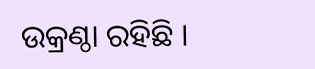ଉକ୍ରଣ୍ଠା ରହିଛି ।